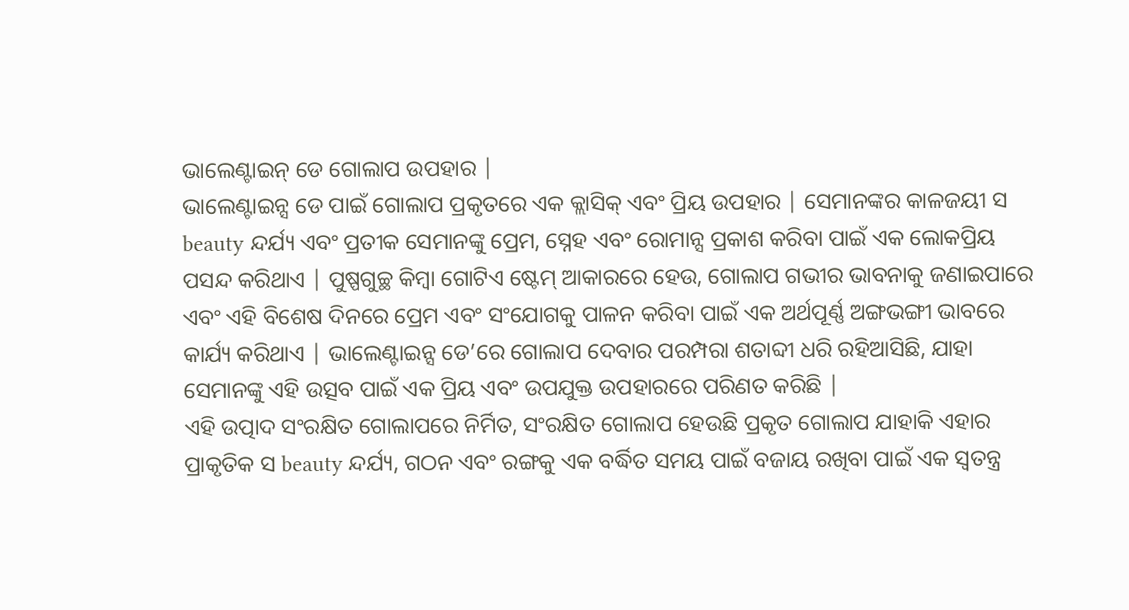ଭାଲେଣ୍ଟାଇନ୍ ଡେ ଗୋଲାପ ଉପହାର |
ଭାଲେଣ୍ଟାଇନ୍ସ ଡେ ପାଇଁ ଗୋଲାପ ପ୍ରକୃତରେ ଏକ କ୍ଲାସିକ୍ ଏବଂ ପ୍ରିୟ ଉପହାର | ସେମାନଙ୍କର କାଳଜୟୀ ସ beauty ନ୍ଦର୍ଯ୍ୟ ଏବଂ ପ୍ରତୀକ ସେମାନଙ୍କୁ ପ୍ରେମ, ସ୍ନେହ ଏବଂ ରୋମାନ୍ସ ପ୍ରକାଶ କରିବା ପାଇଁ ଏକ ଲୋକପ୍ରିୟ ପସନ୍ଦ କରିଥାଏ | ପୁଷ୍ପଗୁଚ୍ଛ କିମ୍ବା ଗୋଟିଏ ଷ୍ଟେମ୍ ଆକାରରେ ହେଉ, ଗୋଲାପ ଗଭୀର ଭାବନାକୁ ଜଣାଇପାରେ ଏବଂ ଏହି ବିଶେଷ ଦିନରେ ପ୍ରେମ ଏବଂ ସଂଯୋଗକୁ ପାଳନ କରିବା ପାଇଁ ଏକ ଅର୍ଥପୂର୍ଣ୍ଣ ଅଙ୍ଗଭଙ୍ଗୀ ଭାବରେ କାର୍ଯ୍ୟ କରିଥାଏ | ଭାଲେଣ୍ଟାଇନ୍ସ ଡେ’ରେ ଗୋଲାପ ଦେବାର ପରମ୍ପରା ଶତାବ୍ଦୀ ଧରି ରହିଆସିଛି, ଯାହା ସେମାନଙ୍କୁ ଏହି ଉତ୍ସବ ପାଇଁ ଏକ ପ୍ରିୟ ଏବଂ ଉପଯୁକ୍ତ ଉପହାରରେ ପରିଣତ କରିଛି |
ଏହି ଉତ୍ପାଦ ସଂରକ୍ଷିତ ଗୋଲାପରେ ନିର୍ମିତ, ସଂରକ୍ଷିତ ଗୋଲାପ ହେଉଛି ପ୍ରକୃତ ଗୋଲାପ ଯାହାକି ଏହାର ପ୍ରାକୃତିକ ସ beauty ନ୍ଦର୍ଯ୍ୟ, ଗଠନ ଏବଂ ରଙ୍ଗକୁ ଏକ ବର୍ଦ୍ଧିତ ସମୟ ପାଇଁ ବଜାୟ ରଖିବା ପାଇଁ ଏକ ସ୍ୱତନ୍ତ୍ର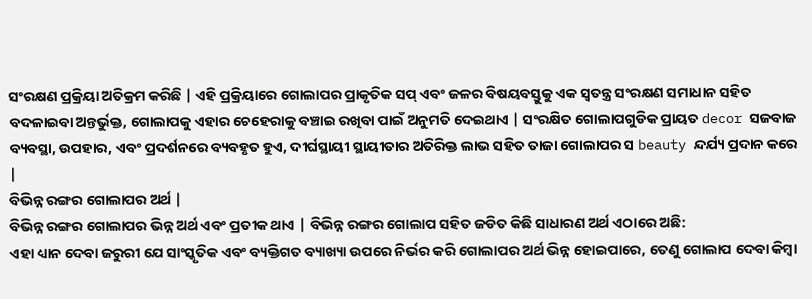ସଂରକ୍ଷଣ ପ୍ରକ୍ରିୟା ଅତିକ୍ରମ କରିଛି | ଏହି ପ୍ରକ୍ରିୟାରେ ଗୋଲାପର ପ୍ରାକୃତିକ ସପ୍ ଏବଂ ଜଳର ବିଷୟବସ୍ତୁକୁ ଏକ ସ୍ୱତନ୍ତ୍ର ସଂରକ୍ଷଣ ସମାଧାନ ସହିତ ବଦଳାଇବା ଅନ୍ତର୍ଭୁକ୍ତ, ଗୋଲାପକୁ ଏହାର ଚେହେରାକୁ ବଞ୍ଚାଇ ରଖିବା ପାଇଁ ଅନୁମତି ଦେଇଥାଏ | ସଂରକ୍ଷିତ ଗୋଲାପଗୁଡିକ ପ୍ରାୟତ decor ସଜବାଜ ବ୍ୟବସ୍ଥା, ଉପହାର, ଏବଂ ପ୍ରଦର୍ଶନରେ ବ୍ୟବହୃତ ହୁଏ, ଦୀର୍ଘସ୍ଥାୟୀ ସ୍ଥାୟୀତାର ଅତିରିକ୍ତ ଲାଭ ସହିତ ତାଜା ଗୋଲାପର ସ beauty ନ୍ଦର୍ଯ୍ୟ ପ୍ରଦାନ କରେ |
ବିଭିନ୍ନ ରଙ୍ଗର ଗୋଲାପର ଅର୍ଥ |
ବିଭିନ୍ନ ରଙ୍ଗର ଗୋଲାପର ଭିନ୍ନ ଅର୍ଥ ଏବଂ ପ୍ରତୀକ ଥାଏ | ବିଭିନ୍ନ ରଙ୍ଗର ଗୋଲାପ ସହିତ ଜଡିତ କିଛି ସାଧାରଣ ଅର୍ଥ ଏଠାରେ ଅଛି:
ଏହା ଧ୍ୟାନ ଦେବା ଜରୁରୀ ଯେ ସାଂସ୍କୃତିକ ଏବଂ ବ୍ୟକ୍ତିଗତ ବ୍ୟାଖ୍ୟା ଉପରେ ନିର୍ଭର କରି ଗୋଲାପର ଅର୍ଥ ଭିନ୍ନ ହୋଇପାରେ, ତେଣୁ ଗୋଲାପ ଦେବା କିମ୍ବା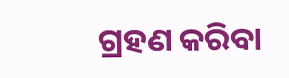ଗ୍ରହଣ କରିବା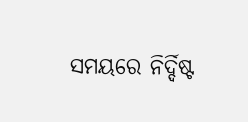ସମୟରେ ନିର୍ଦ୍ଦିଷ୍ଟ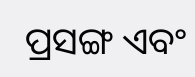ପ୍ରସଙ୍ଗ ଏବଂ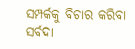ସମ୍ପର୍କକୁ ବିଚାର କରିବା ସର୍ବଦା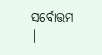ସର୍ବୋତ୍ତମ |